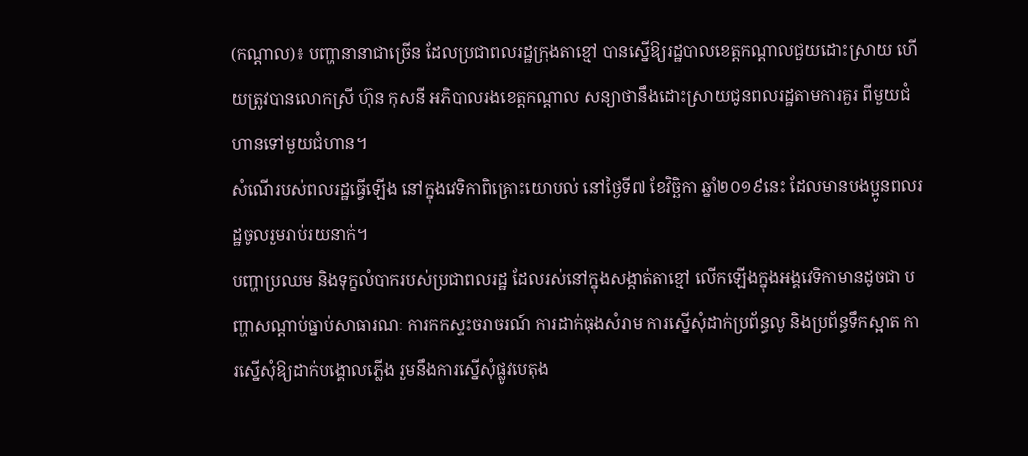(កណ្ដាល)៖ បញ្ហានានាជាច្រើន ដែលប្រជាពលរដ្ឋក្រុងតាខ្មៅ បានស្នើឱ្យរដ្ឋបាលខេត្តកណ្ដាលជួយដោះស្រាយ ហើយត្រូវបានលោកស្រី ហ៊ុន កុសនី អភិបាលរងខេត្តកណ្ដាល សន្យាថានឹងដោះស្រាយជូនពលរដ្ឋតាមការគួរ ពីមួយជំហានទៅមួយជំហាន។
សំណើរបស់ពលរដ្ឋធ្វើឡើង នៅក្នុងវេទិកាពិគ្រោះយោបល់ នៅថ្ងៃទី៧ ខែវិច្ឆិកា ឆ្នាំ២០១៩នេះ ដែលមានបងប្អូនពលរដ្ឋចូលរួមរាប់រយនាក់។
បញ្ហាប្រឈម និងទុក្ខលំបាករបស់ប្រជាពលរដ្ឋ ដែលរស់នៅក្នុងសង្កាត់តាខ្មៅ លើកឡើងក្នុងអង្គវេទិកាមានដូចជា បញ្ហាសណ្ដាប់ធ្នាប់សាធារណៈ ការកកស្ទះចរាចរណ៍ ការដាក់ធុងសំរាម ការស្នើសុំដាក់ប្រព័ន្ធលូ និងប្រព័ន្ធទឹកស្អាត ការស្នើសុំឱ្យដាក់បង្គោលភ្លើង រួមនឹងការស្នើសុំផ្លូវបេតុង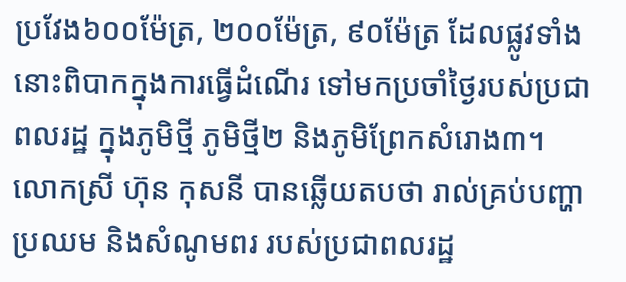ប្រវែង៦០០ម៉ែត្រ, ២០០ម៉ែត្រ, ៩០ម៉ែត្រ ដែលផ្លូវទាំងនោះពិបាកក្នុងការធ្វើដំណើរ ទៅមកប្រចាំថ្ងៃរបស់ប្រជាពលរដ្ឋ ក្នុងភូមិថ្មី ភូមិថ្មី២ និងភូមិព្រែកសំរោង៣។
លោកស្រី ហ៊ុន កុសនី បានឆ្លើយតបថា រាល់គ្រប់បញ្ហាប្រឈម និងសំណូមពរ របស់ប្រជាពលរដ្ឋ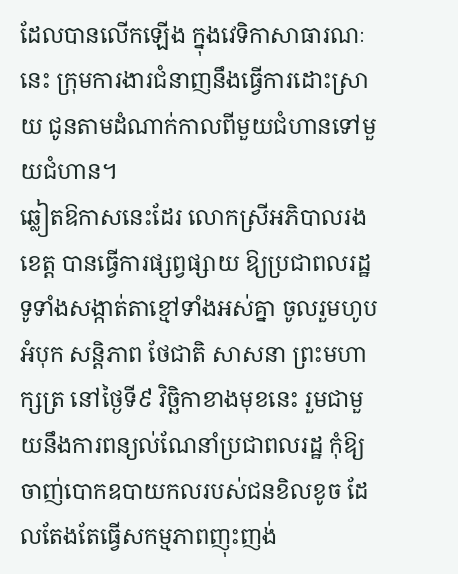ដែលបានលើកឡើង ក្នុងវេទិកាសាធារណៈនេះ ក្រុមការងារជំនាញនឹងធ្វើការដោះស្រាយ ជូនតាមដំណាក់កាលពីមួយជំហានទៅមួយជំហាន។
ឆ្លៀតឱកាសនេះដែរ លោកស្រីអភិបាលរងខេត្ត បានធ្វើការផ្សព្វផ្សាយ ឱ្យប្រជាពលរដ្ឋទូទាំងសង្កាត់តាខ្មៅទាំងអស់គ្នា ចូលរួមហូបអំបុក សន្តិភាព ថែជាតិ សាសនា ព្រះមហាក្សត្រ នៅថ្ងៃទី៩ វិច្ឆិកាខាងមុខនេះ រួមជាមួយនឹងការពន្យល់ណែនាំប្រជាពលរដ្ឋ កុំឱ្យចាញ់បោកឧបាយកលរបស់ជនខិលខូច ដែលតែងតែធ្វើសកម្មភាពញុះញង់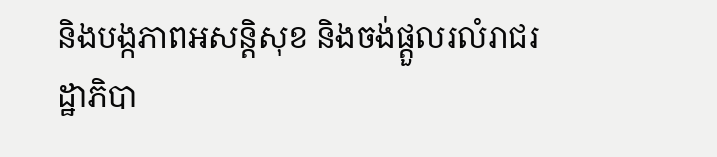និងបង្កភាពអសន្តិសុខ និងចង់ផ្តួលរលំរាជរដ្ឋាភិបា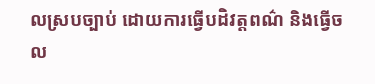លស្របច្បាប់ ដោយការធ្វើបដិវត្តពណ៌ និងធ្វើចល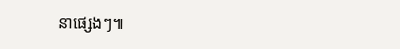នាផ្សេងៗ៕